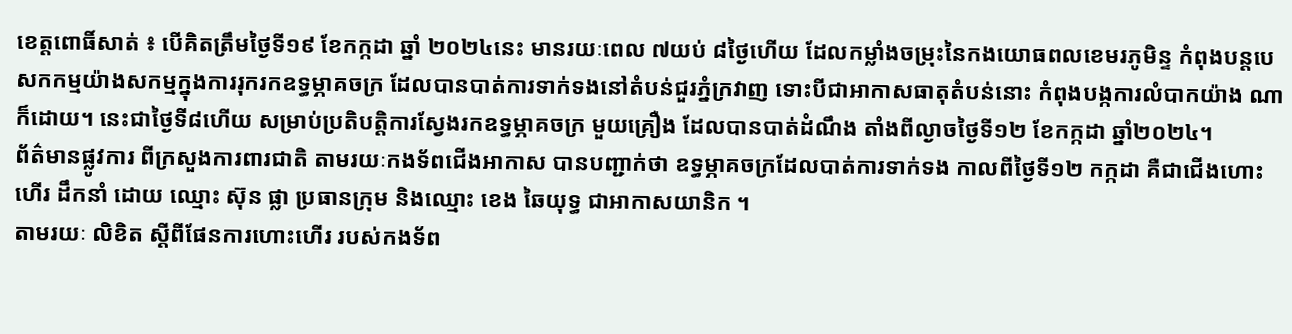ខេត្តពោធិ៍សាត់ ៖ បើគិតត្រឹមថ្ងៃទី១៩ ខែកក្កដា ឆ្នាំ ២០២៤នេះ មានរយៈពេល ៧យប់ ៨ថ្ងៃហើយ ដែលកម្លាំងចម្រុះនៃកងយោធពលខេមរភូមិន្ទ កំពុងបន្តបេសកកម្មយ៉ាងសកម្មក្នុងការរុករកឧទ្ធម្ភាគចក្រ ដែលបានបាត់ការទាក់ទងនៅតំបន់ជួរភ្នំក្រវាញ ទោះបីជាអាកាសធាតុតំបន់នោះ កំពុងបង្កការលំបាកយ៉ាង ណាក៏ដោយ។ នេះជាថ្ងៃទី៨ហើយ សម្រាប់ប្រតិបត្តិការស្វែងរកឧទ្ធម្ភាគចក្រ មួយគ្រឿង ដែលបានបាត់ដំណឹង តាំងពីល្ងាចថ្ងៃទី១២ ខែកក្កដា ឆ្នាំ២០២៤។
ព័ត៌មានផ្លូវការ ពីក្រសួងការពារជាតិ តាមរយៈកងទ័ពជើងអាកាស បានបញ្ជាក់ថា ឧទ្ធម្ភាគចក្រដែលបាត់ការទាក់ទង កាលពីថ្ងៃទី១២ កក្កដា គឺជាជើងហោះហើរ ដឹកនាំ ដោយ ឈ្មោះ ស៊ុន ផ្លា ប្រធានក្រុម និងឈ្មោះ ខេង ឆៃយុទ្ធ ជាអាកាសយានិក ។
តាមរយៈ លិខិត ស្ដីពីផែនការហោះហើរ របស់កងទ័ព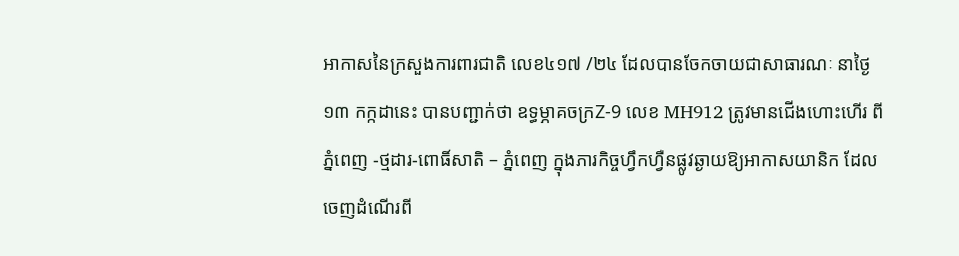អាកាសនៃក្រសួងការពារជាតិ លេខ៤១៧ /២៤ ដែលបានចែកចាយជាសាធារណៈ នាថ្ងៃ១៣ កក្កដានេះ បានបញ្ជាក់ថា ឧទ្ធម្ភាគចក្រZ-9 លេខ MH912 ត្រូវមានជើងហោះហើរ ពីភ្នំពេញ -ថ្មដារ-ពោធិ៍សាតិ – ភ្នំពេញ ក្នុងភារកិច្ចហ្វឹកហ្វឺនផ្លូវឆ្ងាយឱ្យអាកាសយានិក ដែលចេញដំណើរពី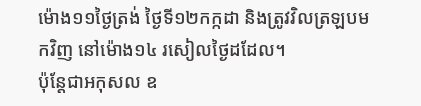ម៉ោង១១ថ្ងៃត្រង់ ថ្ងៃទី១២កក្កដា និងត្រូវវិលត្រឡបមកវិញ នៅម៉ោង១៤ រសៀលថ្ងៃដដែល។
ប៉ុន្តែជាអកុសល ឧ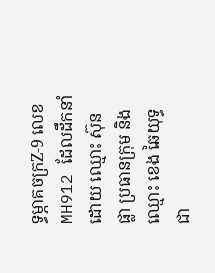ទ្ធម្ភាគចក្រZ-9 លេខ MH912 ដែលដឹកនាំ ដោយ ឈ្មោះ ស៊ុន ផ្លា ប្រធានក្រុម និងឈ្មោះ ខេង ឆៃយុទ្ធ ជា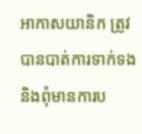អាកាសយានិក ត្រូវបានបាត់ការទាក់ទង និងពុំមានការប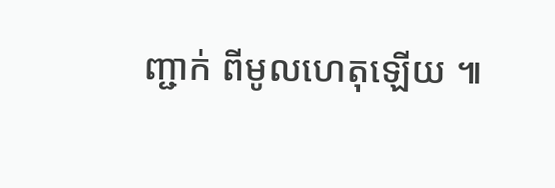ញ្ជាក់ ពីមូលហេតុឡេីយ ៕